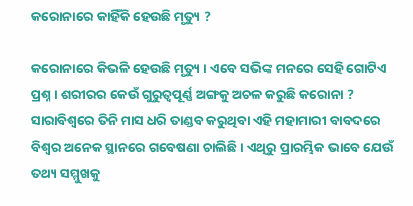କରୋନାରେ କାହିଁକି ହେଉଛି ମୃତ୍ୟୁ ?

କରୋନାରେ କିଭଳି ହେଉଛି ମୃତ୍ୟୁ । ଏବେ ସଭିଙ୍କ ମନରେ ସେହି ଗୋଟିଏ ପ୍ରଶ୍ନ । ଶରୀରର କେଉଁ ଗୁରୁତ୍ୱପୂର୍ଣ୍ଣ ଅଙ୍ଗକୁ ଅଚଳ କରୁଛି କରୋନା ? ସାରାବିଶ୍ୱରେ ତିନି ମାସ ଧରି ତାଣ୍ଡବ କରୁଥିବା ଏହି ମହାମାରୀ ବାବଦରେ ବିଶ୍ୱର ଅନେକ ସ୍ଥାନରେ ଗବେଷଣା ଚାଲିଛି । ଏଥିରୁ ପ୍ରାରମ୍ଭିକ ଭାବେ ଯେଉଁ ତଥ୍ୟ ସମ୍ମୁଖକୁ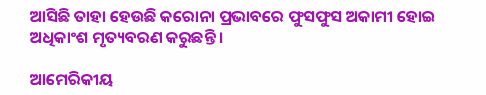ଆସିଛି ତାହା ହେଉଛି କରୋନା ପ୍ରଭାବରେ ଫୁସଫୁସ ଅକାମୀ ହୋଇ ଅଧିକାଂଶ ମୃତ୍ୟବରଣ କରୁଛନ୍ତି ।

ଆମେରିକୀୟ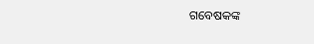ଗବେଷକଙ୍କ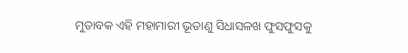ମୁତାବକ ଏହି ମହାମାରୀ ଭୂତାଣୁ ସିଧାସଳଖ ଫୁସଫୁସକୁ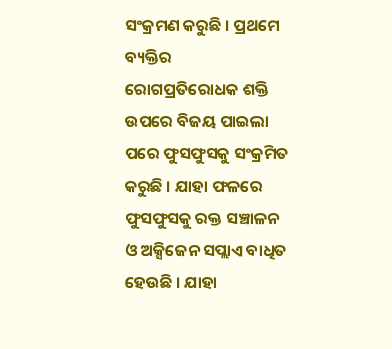ସଂକ୍ରମଣ କରୁଛି । ପ୍ରଥମେ ବ୍ୟକ୍ତିର ରୋଗପ୍ରତିରୋଧକ ଶକ୍ତି ଉପରେ ବିଜୟ ପାଇଲା ପରେ ଫୁସଫୁସକୁ ସଂକ୍ରମିତ କରୁଛି । ଯାହା ଫଳରେ ଫୁସଫୁସକୁ ରକ୍ତ ସଞ୍ଚାଳନ ଓ ଅକ୍ସିଜେନ ସପ୍ଲାଏ ବାଧିତ ହେଉଛି । ଯାହା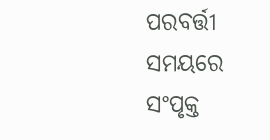ପରବର୍ତ୍ତୀ ସମୟରେ ସଂପୃକ୍ତ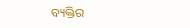ବ୍ୟକ୍ତିର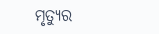ମୃତ୍ୟୁର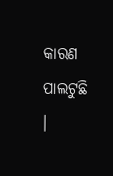କାରଣ ପାଲଟୁଛି ।